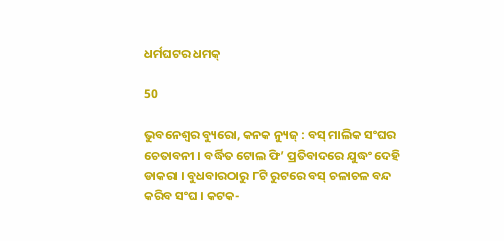ଧର୍ମଘଟର ଧମକ୍

50

ଭୁବନେଶ୍ୱର ବ୍ୟୁରୋ, କନକ ନ୍ୟୁଜ୍ : ବସ୍ ମାଲିକ ସଂଘର ଚେତାବନୀ । ବର୍ଦ୍ଧିତ ଟୋଲ ଫି’ ପ୍ରତିବାଦରେ ଯୁଦ୍ଧଂ ଦେହି ଡାକରା । ବୁଧବାରଠାରୁ ୮ଟି ରୁଟରେ ବସ୍ ଚଳାଚଳ ବନ୍ଦ କରିବ ସଂଘ । କଟକ-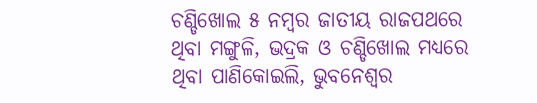ଚଣ୍ଡିଖୋଲ ୫ ନମ୍ବର ଜାତୀୟ ରାଜପଥରେ ଥିବା ମଙ୍ଗୁଳି, ଭଦ୍ରକ ଓ ଚଣ୍ଡିଖୋଲ ମଧ୍ୟରେ ଥିବା ପାଣିକୋଇଲି, ଭୁବନେଶ୍ୱର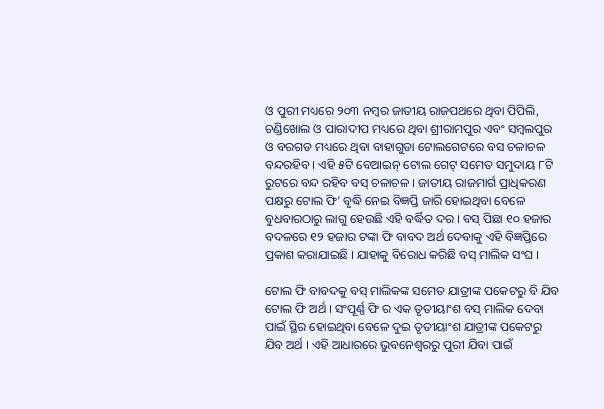ଓ ପୁରୀ ମଧ୍ୟରେ ୨୦୩ ନମ୍ବର ଜାତୀୟ ରାଜପଥରେ ଥିବା ପିପିଲି, ଚଣ୍ଡିଖୋଲ ଓ ପାରାଦୀପ ମଧ୍ୟରେ ଥିବା ଶ୍ରୀରାମପୁର ଏବଂ ସମ୍ବଲପୁର ଓ ବରଗଡ ମଧ୍ୟରେ ଥିବା ବାହାଗୁଡା ଟୋଲଗେଟରେ ବସ ଚଳାଚଳ ବନ୍ଦରହିବ । ଏହି ୫ଟି ବେଆଇନ୍ ଟୋଲ ଗେଟ୍ ସମେତ ସମୁଦାୟ ୮ଟି ରୁଟରେ ବନ୍ଦ ରହିବ ବସ୍ ଚଳାଚଳ । ଜାତୀୟ ରାଜମାର୍ଗ ପ୍ରାଧିକରଣ ପକ୍ଷରୁ ଟୋଲ ଫି’ ବୃଦ୍ଧି ନେଇ ବିଜ୍ଞପ୍ତି ଜାରି ହୋଇଥିବା ବେଳେ ବୁଧବାରଠାରୁ ଲାଗୁ ହେଉଛି ଏହି ବର୍ଦ୍ଧିତ ଦର । ବସ୍ ପିଛା ୧୦ ହଜାର ବଦଳରେ ୧୨ ହଜାର ଟଙ୍କା ଫି ବାବଦ ଅର୍ଥ ଦେବାକୁ ଏହି ବିଜ୍ଞପ୍ତିରେ ପ୍ରକାଶ କରାଯାଇଛି । ଯାହାକୁ ବିରୋଧ କରିଛି ବସ୍ ମାଲିକ ସଂଘ ।

ଟୋଲ ଫି ବାବଦକୁ ବସ୍ ମାଲିକଙ୍କ ସମେତ ଯାତ୍ରୀଙ୍କ ପକେଟରୁ ବି ଯିବ ଟୋଲ ଫି ଅର୍ଥ । ସଂପୂର୍ଣ୍ଣ ଫି ର ଏକ ତୃତୀୟାଂଶ ବସ୍ ମାଲିକ ଦେବା ପାଇଁ ସ୍ଥିର ହୋଇଥିବା ବେଳେ ଦୁଇ ତୃତୀୟାଂଶ ଯାତ୍ରୀଙ୍କ ପକେଟରୁ ଯିବ ଅର୍ଥ । ଏହି ଆଧାରରେ ଭୁବନେଶ୍ୱରରୁ ପୁରୀ ଯିବା ପାଇଁ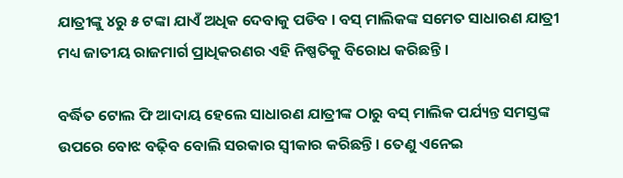ଯାତ୍ରୀଙ୍କୁ ୪ରୁ ୫ ଟଙ୍କା ଯାଏଁ ଅଧିକ ଦେବାକୁ ପଡିବ । ବସ୍ ମାଲିକଙ୍କ ସମେତ ସାଧାରଣ ଯାତ୍ରୀ ମଧ୍ୟ ଜାତୀୟ ରାଜମାର୍ଗ ପ୍ରାଧିକରଣର ଏହି ନିଷ୍ପତିକୁ ବିରୋଧ କରିଛନ୍ତି ।

ବର୍ଦ୍ଧିତ ଟୋଲ ଫି ଆଦାୟ ହେଲେ ସାଧାରଣ ଯାତ୍ରୀଙ୍କ ଠାରୁ ବସ୍ ମାଲିକ ପର୍ଯ୍ୟନ୍ତ ସମସ୍ତଙ୍କ ଉପରେ ବୋଝ ବଢ଼ିବ ବୋଲି ସରକାର ସ୍ୱୀକାର କରିଛନ୍ତି । ତେଣୁ ଏନେଇ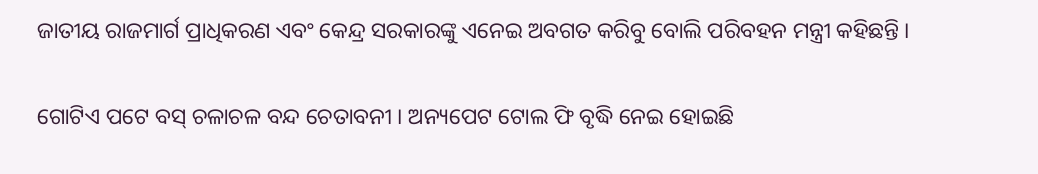ଜାତୀୟ ରାଜମାର୍ଗ ପ୍ରାଧିକରଣ ଏବଂ କେନ୍ଦ୍ର ସରକାରଙ୍କୁ ଏନେଇ ଅବଗତ କରିବୁ ବୋଲି ପରିବହନ ମନ୍ତ୍ରୀ କହିଛନ୍ତି ।

ଗୋଟିଏ ପଟେ ବସ୍ ଚଳାଚଳ ବନ୍ଦ ଚେତାବନୀ । ଅନ୍ୟପେଟ ଟୋଲ ଫି ବୃଦ୍ଧି ନେଇ ହୋଇଛି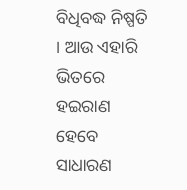ବିଧିବଦ୍ଧ ନିଷ୍ପତି । ଆଉ ଏହାରି ଭିତରେ ହଇରାଣ ହେବେ ସାଧାରଣ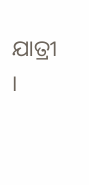ଯାତ୍ରୀ ।